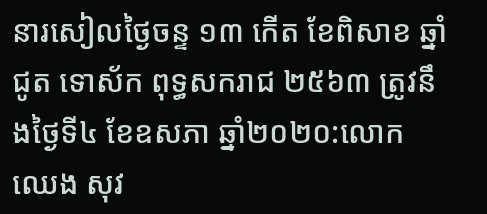នារសៀលថ្ងៃចន្ទ ១៣ កើត ខែពិសាខ ឆ្នាំជូត ទោស័ក ពុទ្ធសករាជ ២៥៦៣ ត្រូវនឹងថ្ងៃទី៤ ខែឧសភា ឆ្នាំ២០២០:លោក ឈេង សុវ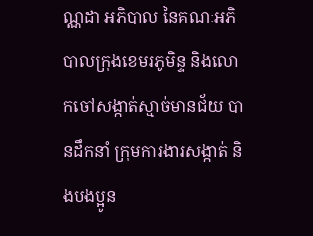ណ្ណដា អភិបាល នៃគណៈអភិបាលក្រុងខេមរភូមិន្ទ និងលោកចៅសង្កាត់ស្មាច់មានជ័យ បានដឹកនាំ ក្រុមការងារសង្កាត់ និងបងប្អូន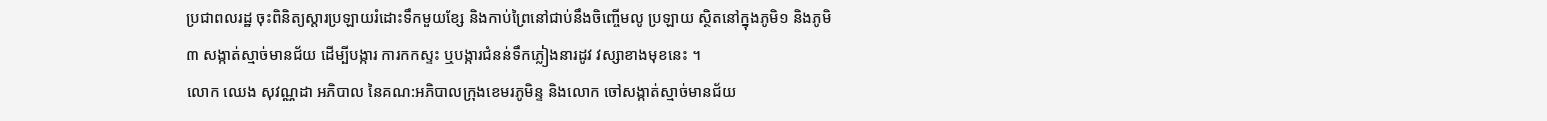ប្រជាពលរដ្ឋ ចុះពិនិត្យស្តារប្រឡាយរំដោះទឹកមួយខ្សែ និងកាប់ព្រៃនៅជាប់នឹងចិញ្ចើមលូ ប្រឡាយ ស្ថិតនៅក្នុងភូមិ១ និងភូមិ៣ សង្កាត់ស្មាច់មានជ័យ ដើម្បីបង្ការ ការកកស្ទះ ឬបង្ការជំនន់ទឹកភ្លៀងនារដូវ វស្សាខាងមុខនេះ ។
លោក ឈេង សុវណ្ណដា អភិបាល នៃគណ:អភិបាលក្រុងខេមរភូមិន្ទ និងលោក ចៅសង្កាត់ស្មាច់មានជ័យ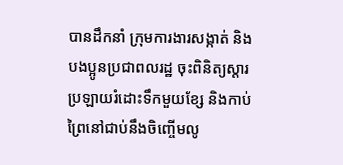បានដឹកនាំ ក្រុមការងារសង្កាត់ និងបងប្អូនប្រជាពលរដ្ឋ ចុះពិនិត្យស្តារប្រឡាយរំដោះទឹកមួយខ្សែ និងកាប់ព្រៃនៅជាប់នឹងចិញ្ចើមលូ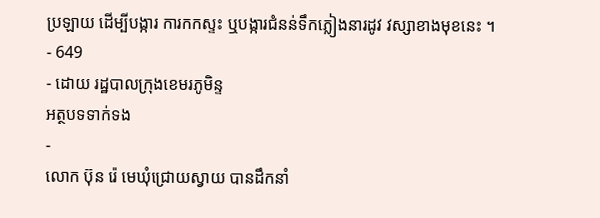ប្រឡាយ ដើម្បីបង្ការ ការកកស្ទះ ឬបង្ការជំនន់ទឹកភ្លៀងនារដូវ វស្សាខាងមុខនេះ ។
- 649
- ដោយ រដ្ឋបាលក្រុងខេមរភូមិន្ទ
អត្ថបទទាក់ទង
-
លោក ប៊ុន រ៉េ មេឃុំជ្រោយស្វាយ បានដឹកនាំ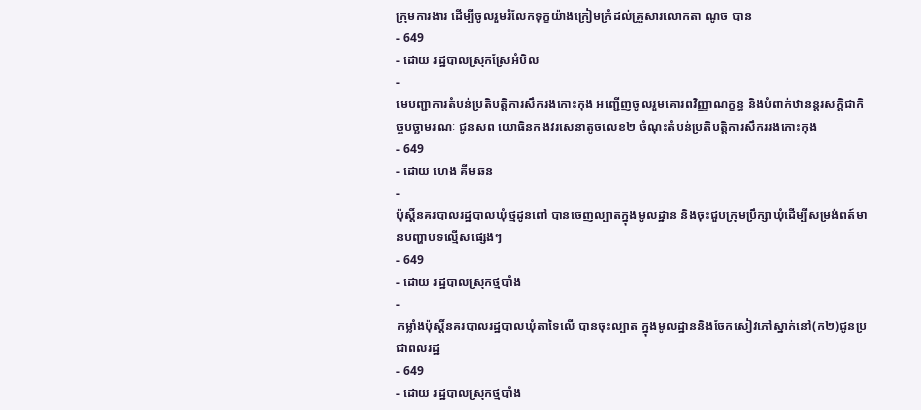ក្រុមការងារ ដើម្បីចូលរួមរំលែកទុក្ខយ៉ាងក្រៀមក្រំដល់គ្រួសារលោកតា ណូច បាន
- 649
- ដោយ រដ្ឋបាលស្រុកស្រែអំបិល
-
មេបញ្ជាការតំបន់ប្រតិបត្តិការសឹករងកោះកុង អញ្ជើញចូលរួមគោរពវិញ្ញាណក្ខន្ធ និងបំពាក់ឋានន្តរសក្តិជាកិច្ចបច្ឆាមរណៈ ជូនសព យោធិនកងវរសេនាតូចលេខ២ ចំណុះតំបន់ប្រតិបត្តិការសឹកររងកោះកុង
- 649
- ដោយ ហេង គីមឆន
-
ប៉ុស្តិ៍នគរបាលរដ្ឋបាលឃុំថ្មដូនពៅ បានចេញល្បាតក្នុងមូលដ្ឋាន និងចុះជួបក្រុមប្រឹក្សាឃុំដើម្បីសម្រង់ពត៍មានបញ្ហាបទល្មើសផ្សេងៗ
- 649
- ដោយ រដ្ឋបាលស្រុកថ្មបាំង
-
កម្លាំងប៉ុស្តិ៍នគរបាលរដ្ឋបាលឃុំតាទៃលើ បានចុះល្បាត ក្នុងមូលដ្ឋាននិងចែកសៀវភៅស្នាក់នៅ(ក២)ជូនប្រជាពលរដ្ឋ
- 649
- ដោយ រដ្ឋបាលស្រុកថ្មបាំង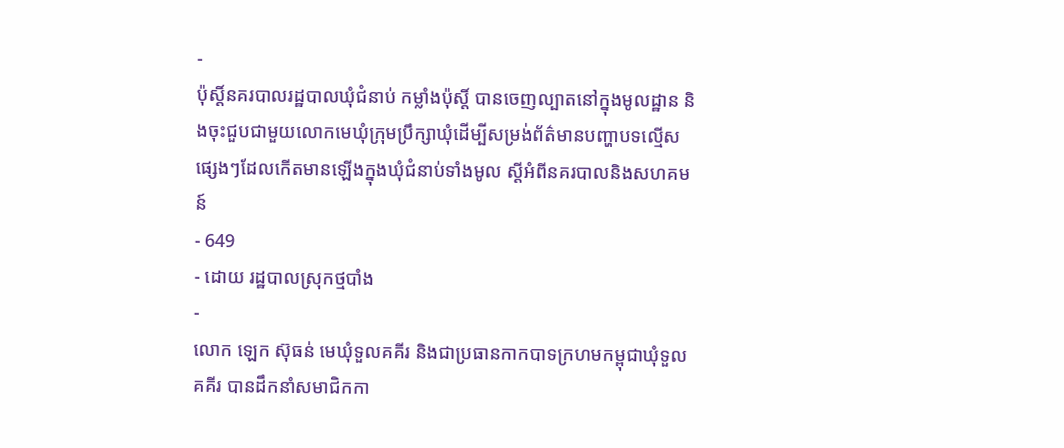-
ប៉ុស្ដិ៍នគរបាលរដ្ឋបាលឃុំជំនាប់ កម្លាំងប៉ុស្តិ៍ បានចេញល្បាតនៅក្នុងមូលដ្ឋាន និងចុះជួបជាមួយលោកមេឃុំក្រុមប្រឹក្សាឃុំដើម្បីសម្រង់ព័ត៌មានបញ្ហាបទល្មើសផ្សេងៗដែលកើតមានឡើងក្នុងឃុំជំនាប់ទាំងមូល ស្តីអំពីនគរបាលនិងសហគមន៍
- 649
- ដោយ រដ្ឋបាលស្រុកថ្មបាំង
-
លោក ឡេក ស៊ុធន់ មេឃុំទួលគគីរ និងជាប្រធានកាកបាទក្រហមកម្ពុជាឃុំទួលគគីរ បានដឹកនាំសមាជិកកា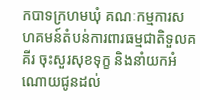កបាទក្រហមឃុំ គណៈកម្មការសហគមន៍តំបន់ការពារធម្មជាតិទួលគគីរ ចុះសួរសុខទុក្ខ និងនាំយកអំណោយជូនដល់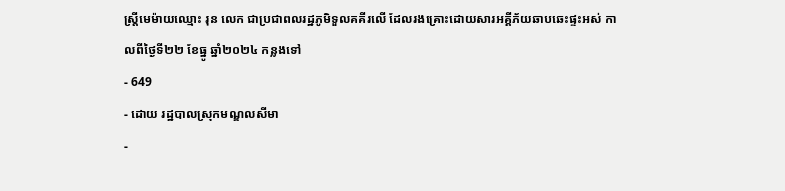ស្ត្រីមេម៉ាយឈ្មោះ រុន លេក ជាប្រជាពលរដ្ឋភូមិទួលគគីរលើ ដែលរងគ្រោះដោយសារអគ្គីភ័យឆាបឆេះផ្ទះអស់ កាលពីថ្ងៃទី២២ ខែធ្នូ ឆ្នាំ២០២៤ កន្លងទៅ
- 649
- ដោយ រដ្ឋបាលស្រុកមណ្ឌលសីមា
-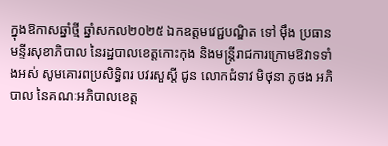ក្នុងឱកាសឆ្នាំថ្មី ឆ្នាំសកល២០២៥ ឯកឧត្តមវេជ្ជបណ្ឌិត ទៅ ម៉ឹង ប្រធានមន្ទីរសុខាភិបាល នៃរដ្ឋបាលខេត្តកោះកុង និងមន្ត្រីរាជការក្រោមឱវាទទាំងអស់ សូមគោរពប្រសិទ្ធិពរ បវរសួស្តី ជូន លោកជំទាវ មិថុនា ភូថង អភិបាល នៃគណៈអភិបាលខេត្ត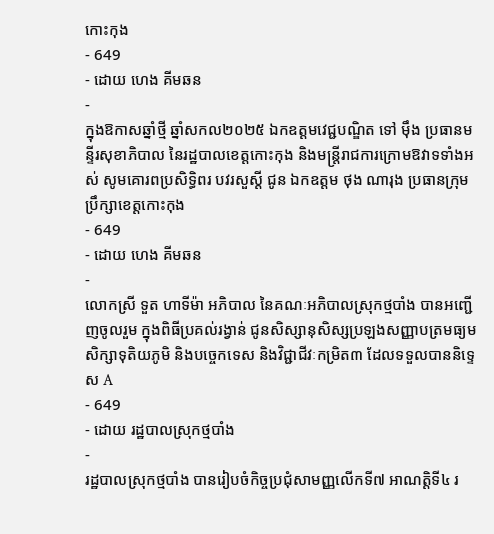កោះកុង
- 649
- ដោយ ហេង គីមឆន
-
ក្នុងឱកាសឆ្នាំថ្មី ឆ្នាំសកល២០២៥ ឯកឧត្តមវេជ្ជបណ្ឌិត ទៅ ម៉ឹង ប្រធានមន្ទីរសុខាភិបាល នៃរដ្ឋបាលខេត្តកោះកុង និងមន្ត្រីរាជការក្រោមឱវាទទាំងអស់ សូមគោរពប្រសិទ្ធិពរ បវរសួស្តី ជូន ឯកឧត្តម ថុង ណារុង ប្រធានក្រុមប្រឹក្សាខេត្តកោះកុង
- 649
- ដោយ ហេង គីមឆន
-
លោកស្រី ទួត ហាទីម៉ា អភិបាល នៃគណៈអភិបាលស្រុកថ្មបាំង បានអញ្ជើញចូលរួម ក្នុងពិធីប្រគល់រង្វាន់ ជូនសិស្សានុសិស្សប្រឡងសញ្ញាបត្រមធ្យមសិក្សាទុតិយភូមិ និងបច្ចេកទេស និងវិជ្ជាជីវៈកម្រិត៣ ដែលទទួលបាននិទ្ទេស A
- 649
- ដោយ រដ្ឋបាលស្រុកថ្មបាំង
-
រដ្ឋបាលស្រុកថ្មបាំង បានរៀបចំកិច្ចប្រជុំសាមញ្ញលើកទី៧ អាណត្តិទី៤ រ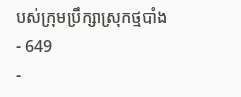បស់ក្រុមប្រឹក្សាស្រុកថ្មបាំង
- 649
-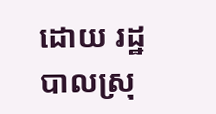ដោយ រដ្ឋបាលស្រុ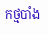កថ្មបាំង